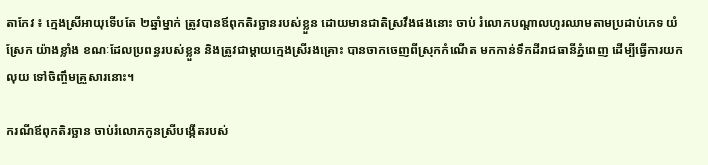តាកែវ ៖ ក្មេងស្រីអាយុទើបតែ ២ឆ្នាំម្នាក់ ត្រូវបានឪពុកតិរច្ឆានរបស់ខ្លួន ដោយមានជាតិស្រវឹងផងនោះ ចាប់ រំលោភបណ្ដាលហូរឈាមតាមប្រដាប់ភេទ យំស្រែក យ៉ាងខ្លាំង ខណៈដែលប្រពន្ធរបស់ខ្លួន និងត្រូវជាម្ដាយក្មេងស្រីរងគ្រោះ បានចាកចេញពីស្រុកកំណើត មកកាន់ទឹកដីរាជធានីភ្នំពេញ ដើម្បីធ្វើការយក លុយ ទៅចិញ្ចឹមគ្រួសារនោះ។

ករណីឪពុកតិរច្ឆាន ចាប់រំលោភកូនស្រីបង្កើតរបស់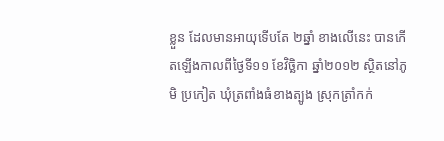ខ្លួន ដែលមានអាយុទើបតែ ២ឆ្នាំ ខាងលើនេះ បានកើតឡើងកាលពីថ្ងៃទី១១ ខែវិច្ឆិកា ឆ្នាំ២០១២ ស្ថិតនៅភូមិ ប្រកៀត ឃុំត្រពាំងធំខាងត្បូង ស្រុកត្រាំកក់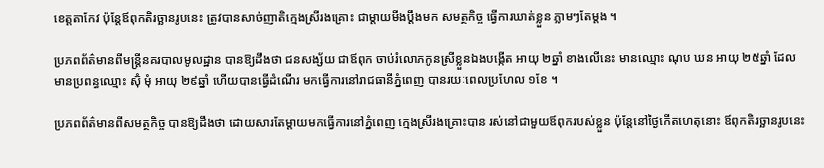ខេត្ដតាកែវ ប៉ុន្ដែឪពុកតិរច្ឆានរូបនេះ ត្រូវបានសាច់ញាតិក្មេងស្រីរងគ្រោះ ជាម្ដាយមីងប្ដឹងមក សមត្ថកិច្ច ធ្វើការឃាត់ខ្លួន ភ្លាមៗតែម្ដង ។

ប្រភពព័ត៌មានពីមន្ដ្រីនគរបាលមូលដ្ឋាន បានឱ្យដឹងថា ជនសង្ស័យ ជាឪពុក ចាប់រំលោភកូនស្រីខ្លួនឯងបង្កើត អាយុ ២ឆ្នាំ ខាងលើនេះ មានឈ្មោះ ណុប ឃន អាយុ ២៥ឆ្នាំ ដែល មានប្រពន្ធឈ្មោះ ស៊ុំ មុំ អាយុ ២៩ឆ្នាំ ហើយបានធ្វើដំណើរ មកធ្វើការនៅរាជធានីភ្នំពេញ បានរយៈពេលប្រហែល ១ខែ ។

ប្រភពព័ត៌មានពីសមត្ថកិច្ច បានឱ្យដឹងថា ដោយសារតែម្ដាយមកធ្វើការនៅភ្នំពេញ ក្មេងស្រីរងគ្រោះបាន រស់នៅជាមួយឪពុករបស់ខ្លួន ប៉ុន្ដែនៅថ្ងៃកើតហេតុនោះ ឪពុកតិរច្ឆានរូបនេះ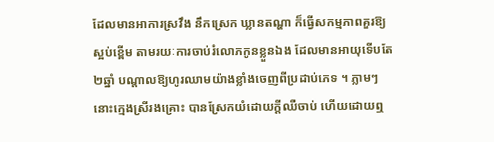ដែលមានអាការស្រវឹង នឹកស្រេក ឃ្លានតណ្ហា ក៏ធ្វើសកម្មភាពគួរឱ្យស្អប់ខ្ពើម តាមរយៈការចាប់រំលោភកូនខ្លួនឯង ដែលមានអាយុទើបតែ២ឆ្នាំ បណ្ដាលឱ្យហូរឈាមយ៉ាងខ្លាំងចេញពីប្រដាប់ភេទ ។ ភ្លាមៗនោះក្មេងស្រីរងគ្រោះ បានស្រែកយំដោយក្ដីឈឺចាប់ ហើយដោយឮ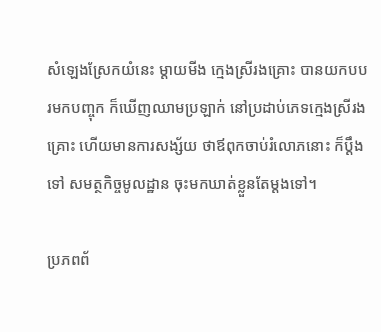សំឡេងស្រែកយំនេះ ម្ដាយមីង ក្មេងស្រីរងគ្រោះ បានយកបបរមកបញ្ចុក ក៏ឃើញឈាមប្រឡាក់ នៅប្រដាប់ភេទក្មេងស្រីរងគ្រោះ ហើយមានការសង្ស័យ ថាឪពុកចាប់រំលោភនោះ ក៏ប្ដឹងទៅ សមត្ថកិច្ចមូលដ្ឋាន ចុះមកឃាត់ខ្លួនតែម្ដងទៅ។

ប្រភពព័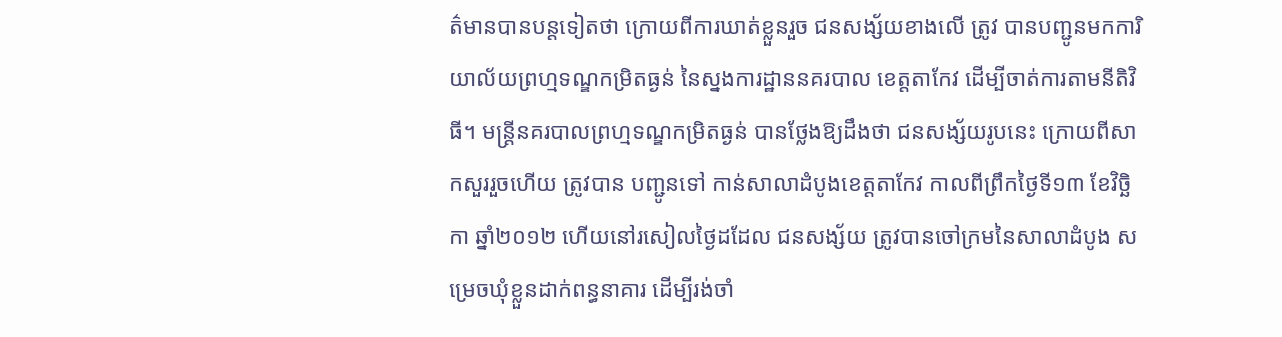ត៌មានបានបន្ដទៀតថា ក្រោយពីការឃាត់ខ្លួនរួច ជនសង្ស័យខាងលើ ត្រូវ បានបញ្ជូនមកការិយាល័យព្រហ្មទណ្ឌកម្រិតធ្ងន់ នៃស្នងការដ្ឋាននគរបាល ខេត្ដតាកែវ ដើម្បីចាត់ការតាមនីតិវិធី។ មន្ដ្រីនគរបាលព្រហ្មទណ្ឌកម្រិតធ្ងន់ បានថ្លែងឱ្យដឹងថា ជនសង្ស័យរូបនេះ ក្រោយពីសាកសួររួចហើយ ត្រូវបាន បញ្ជូនទៅ កាន់សាលាដំបូងខេត្ដតាកែវ កាលពីព្រឹកថ្ងៃទី១៣ ខែវិច្ឆិកា ឆ្នាំ២០១២ ហើយនៅរសៀលថ្ងៃដដែល ជនសង្ស័យ ត្រូវបានចៅក្រមនៃសាលាដំបូង សម្រេចឃុំខ្លួនដាក់ពន្ធនាគារ ដើម្បីរង់ចាំ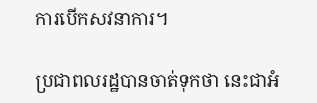ការបើកសវនាការ។

ប្រជាពលរដ្ឋបានចាត់ទុកថា នេះជាអំ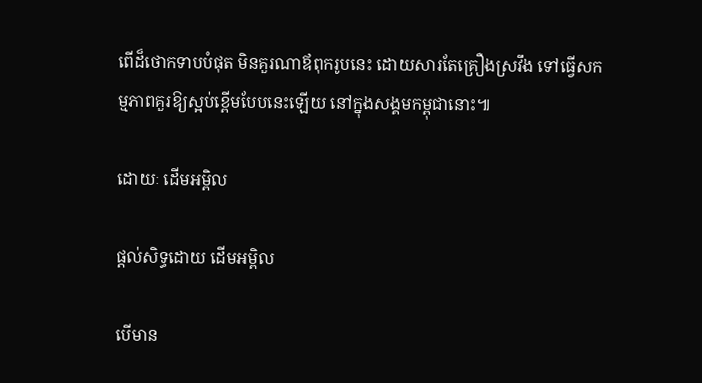ពើដ៏ថោកទាបបំផុត មិនគួរណាឪពុករូបនេះ ដោយសារតែគ្រឿងស្រវឹង ទៅធ្វើសកម្មភាពគួរឱ្យស្អប់ខ្ពើមបែបនេះឡើយ នៅក្នុងសង្គមកម្ពុជានោះ៕

ដោយៈ ដើមអម្ពិល

ផ្តល់សិទ្ធដោយ ដើមអម្ពិល

បើមាន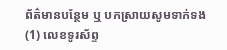ព័ត៌មានបន្ថែម ឬ បកស្រាយសូមទាក់ទង (1) លេខទូរស័ព្ទ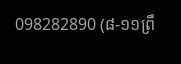098282890 (៨-១១ព្រឹ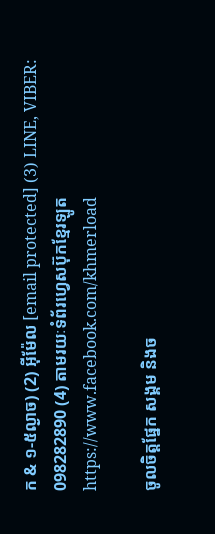ក & ១-៥ល្ងាច) (2) អ៊ីម៉ែល [email protected] (3) LINE, VIBER: 098282890 (4) តាមរយៈទំព័រហ្វេសប៊ុកខ្មែរឡូត https://www.facebook.com/khmerload

ចូលចិត្តផ្នែក សង្គម និងច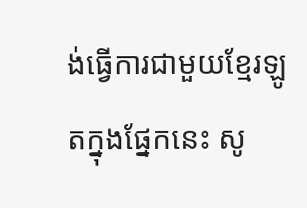ង់ធ្វើការជាមួយខ្មែរឡូតក្នុងផ្នែកនេះ សូ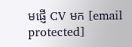មផ្ញើ CV មក [email protected]